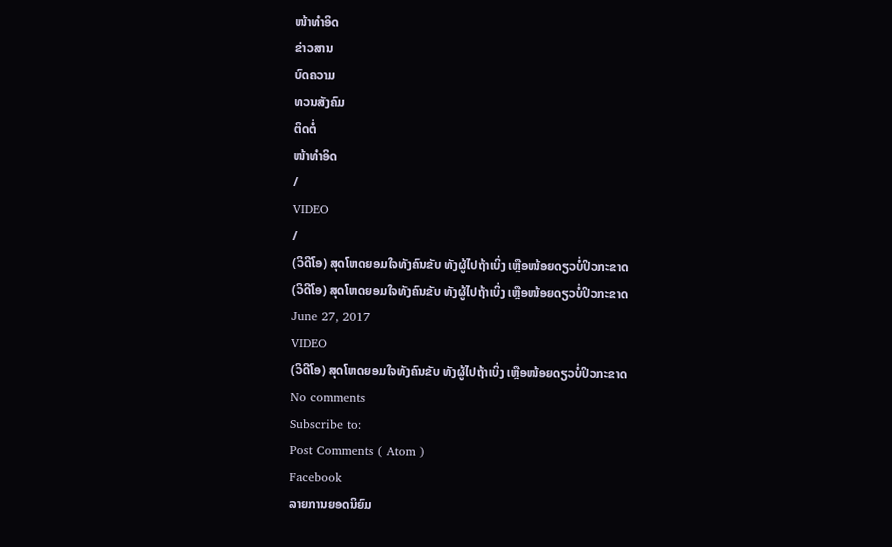ໜ້າທຳອິດ
ຂ່າວສານ
ບົດຄວາມ
ທວນສັງຄົມ
ຕິດຕໍ່
ໜ້າທຳອິດ
/
VIDEO
/
(ວິດີໂອ) ສຸດໂຫດຍອມໃຈທັງຄົນຂັບ ທັງຜູ້ໄປຖ້າເບິ່ງ ເຫຼືອໜ້ອຍດຽວບໍ່ປິວກະຂາດ
(ວິດີໂອ) ສຸດໂຫດຍອມໃຈທັງຄົນຂັບ ທັງຜູ້ໄປຖ້າເບິ່ງ ເຫຼືອໜ້ອຍດຽວບໍ່ປິວກະຂາດ
June 27, 2017
VIDEO
(ວິດີໂອ) ສຸດໂຫດຍອມໃຈທັງຄົນຂັບ ທັງຜູ້ໄປຖ້າເບິ່ງ ເຫຼືອໜ້ອຍດຽວບໍ່ປິວກະຂາດ
No comments
Subscribe to:
Post Comments ( Atom )
Facebook
ລາຍການຍອດນິຍົມ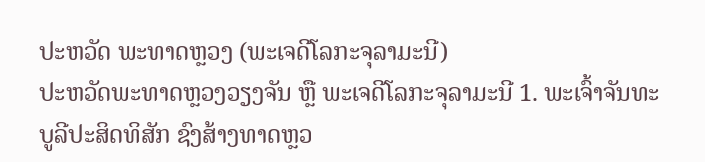ປະຫວັດ ພະທາດຫຼວງ (ພະເຈດີໂລກະຈຸລາມະນີ)
ປະຫວັດພະທາດຫຼວງວຽງຈັນ ຫຼື ພະເຈດີໂລກະຈຸລາມະນີ 1. ພະເຈົ້າຈັນທະບູລີປະສິດທິສັກ ຊົງສ້າງທາດຫຼວ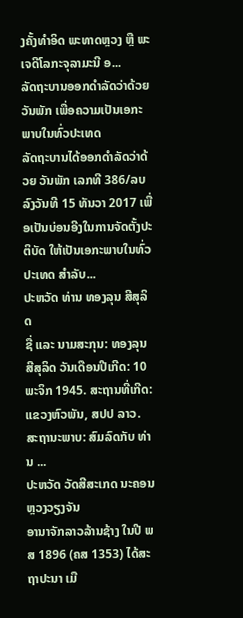ງຄັ້ງທຳອິດ ພະທາດຫຼວງ ຫຼື ພະເຈດີໂລກະຈຸລາມະນີ ອ...
ລັດຖະບານອອກດຳລັດວ່າດ້ວຍ ວັນພັກ ເພື່ອຄວາມເປັນເອກະພາບໃນທົ່ວປະເທດ
ລັດຖະບານໄດ້ອອກດຳລັດວ່າດ້ວຍ ວັນພັກ ເລກທີ 386/ລບ ລົງວັນທີ 15 ທັນວາ 2017 ເພື່ອເປັນບ່ອນອີງໃນການຈັດຕັ້ງປະຕິບັດ ໃຫ້ເປັນເອກະພາບໃນທົ່ວປະເທດ ສຳລັບ...
ປະຫວັດ ທ່ານ ທອງລຸນ ສີສຸລິດ
ຊື່ ແລະ ນາມສະກຸນ: ທອງລຸນ ສີສຸລິດ ວັນເດືອນປີເກີດ: 10 ພະຈິກ 1945. ສະຖານທີ່ເກີດ: ແຂວງຫົວພັນ, ສປປ ລາວ. ສະຖານະພາບ: ສົມລົດກັບ ທ່ານ ...
ປະຫວັດ ວັດສີສະເກດ ນະຄອນຫຼວງວຽງຈັນ
ອານາຈັກລາວລ້ານຊ້າງ ໃນປີ ພສ 1896 (ຄສ 1353) ໄດ້ສະຖາປະນາ ເມື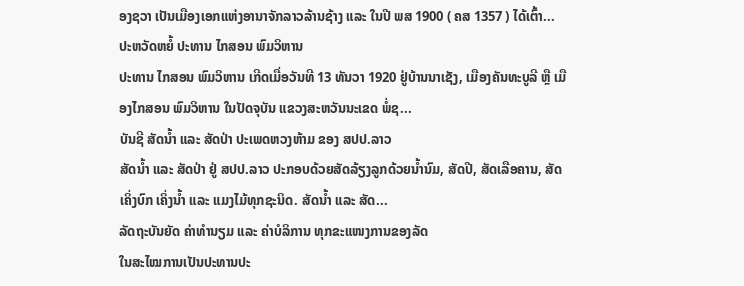ອງຊວາ ເປັນເມືອງເອກແຫ່ງອານາຈັກລາວລ້ານຊ້າງ ແລະ ໃນປີ ພສ 1900 ( ຄສ 1357 ) ໄດ້ເຕົ້າ...
ປະຫວັດຫຍໍ້ ປະທານ ໄກສອນ ພົມວິຫານ
ປະທານ ໄກສອນ ພົມວິຫານ ເກີດເມື່ອວັນທີ 13 ທັນວາ 1920 ຢູ່ບ້ານນາເຊັງ, ເມືອງຄັນທະບູລີ ຫຼື ເມືອງໄກສອນ ພົມວິຫານ ໃນປັດຈຸບັນ ແຂວງສະຫວັນນະເຂດ ພໍ່ຊ...
ບັນຊີ ສັດນ້ຳ ແລະ ສັດປ່າ ປະເພດຫວງຫ້າມ ຂອງ ສປປ.ລາວ
ສັດນ້ຳ ແລະ ສັດປ່າ ຢູ່ ສປປ.ລາວ ປະກອບດ້ວຍສັດລ້ຽງລູກດ້ວຍນ້ຳນົມ, ສັດປີ, ສັດເລືອຄານ, ສັດເຄິ່ງບົກ ເຄິ່ງນ້ຳ ແລະ ແມງໄມ້ທຸກຊະນິດ. ສັດນ້ຳ ແລະ ສັດ...
ລັດຖະບັນຍັດ ຄ່າທຳນຽມ ແລະ ຄ່າບໍລິການ ທຸກຂະແໜງການຂອງລັດ
ໃນສະໄໝການເປັນປະທານປະ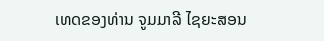ເທດຂອງທ່ານ ຈູມມາລີ ໄຊຍະສອນ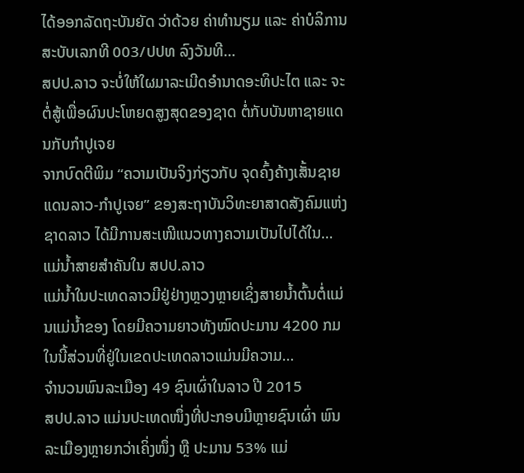ໄດ້ອອກລັດຖະບັນຍັດ ວ່າດ້ວຍ ຄ່າທຳນຽມ ແລະ ຄ່າບໍລິການ ສະບັບເລກທີ 003/ປປທ ລົງວັນທີ...
ສປປ.ລາວ ຈະບໍ່ໃຫ້ໃຜມາລະເມີດອຳນາດອະທິປະໄຕ ແລະ ຈະຕໍ່ສູ້ເພື່ອຜົນປະໂຫຍດສູງສຸດຂອງຊາດ ຕໍ່ກັບບັນຫາຊາຍແດນກັບກຳປູເຈຍ
ຈາກບົດຕີພິມ “ຄວາມເປັນຈິງກ່ຽວກັບ ຈຸດຄົ້ງຄ້າງເສັ້ນຊາຍແດນລາວ-ກຳປູເຈຍ” ຂອງສະຖາບັນວິທະຍາສາດສັງຄົມແຫ່ງຊາດລາວ ໄດ້ມີການສະເໜີແນວທາງຄວາມເປັນໄປໄດ້ໃນ...
ແມ່ນ້ຳສາຍສຳຄັນໃນ ສປປ.ລາວ
ແມ່ນ້ຳໃນປະເທດລາວມີຢູ່ຢ່າງຫຼວງຫຼາຍເຊິ່ງສາຍນ້ຳຕົ້ນຕໍ່ແມ່ນແມ່ນ້ຳຂອງ ໂດຍມີຄວາມຍາວທັງໝົດປະມານ 4200 ກມ ໃນນີ້ສ່ວນທີ່ຢູ່ໃນເຂດປະເທດລາວແມ່ນມີຄວາມ...
ຈຳນວນພົນລະເມືອງ 49 ຊົນເຜົ່າໃນລາວ ປີ 2015
ສປປ.ລາວ ແມ່ນປະເທດໜຶ່ງທີ່ປະກອບມີຫຼາຍຊົນເຜົ່າ ພົນລະເມືອງຫຼາຍກວ່າເຄິ່ງໜຶ່ງ ຫຼື ປະມານ 53% ແມ່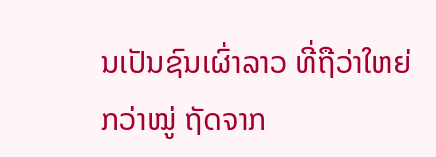ນເປັນຊົນເຜົ່າລາວ ທີ່ຖືວ່າໃຫຍ່ກວ່າໝູ່ ຖັດຈາກ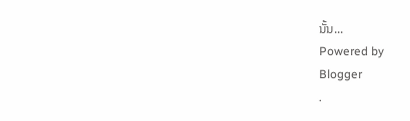ນັ້ນ...
Powered by
Blogger
.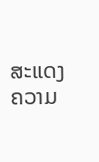ສະແດງຄວາມ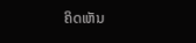ຄິດເຫັນ